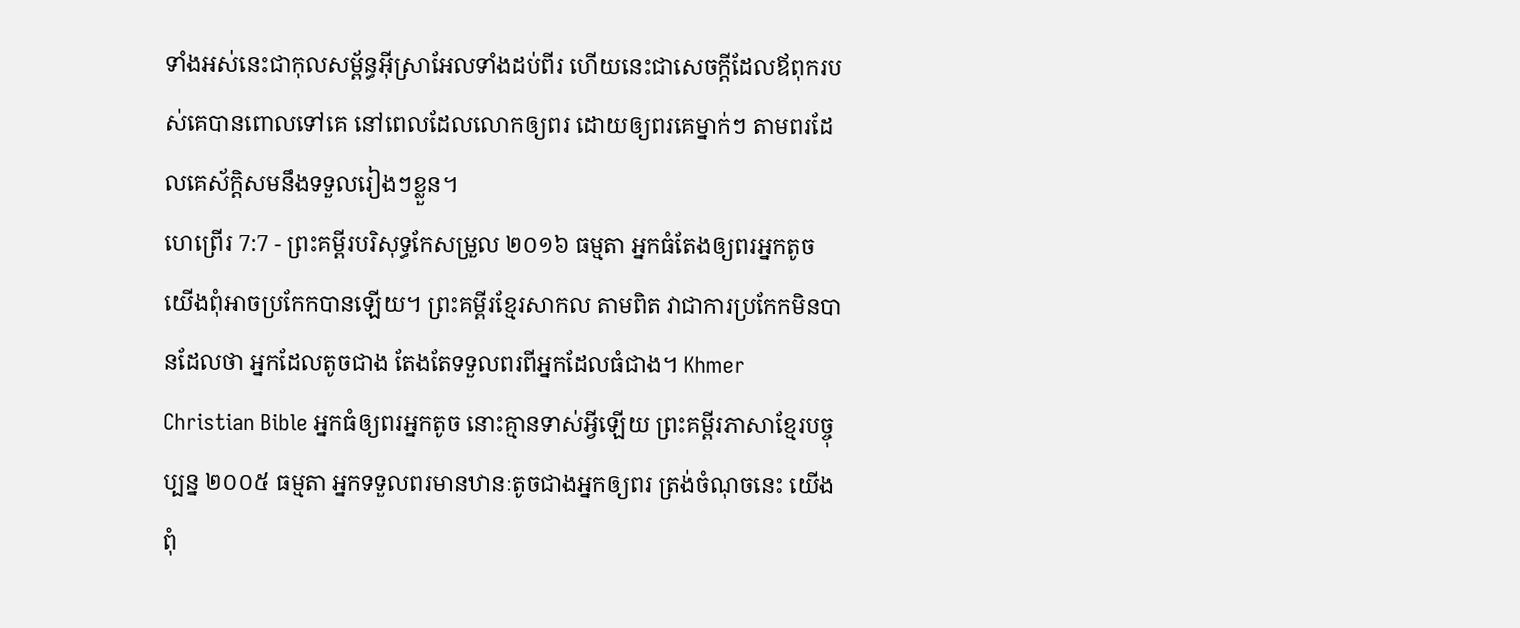ទាំងអស់នេះជាកុលសម្ព័ន្ធអ៊ីស្រាអែលទាំងដប់ពីរ ហើយនេះជាសេចក្ដីដែលឪពុករបស់គេបានពោលទៅគេ នៅពេលដែលលោកឲ្យពរ ដោយឲ្យពរគេម្នាក់ៗ តាមពរដែលគេស័ក្ដិសមនឹងទទួលរៀងៗខ្លួន។
ហេព្រើរ 7:7 - ព្រះគម្ពីរបរិសុទ្ធកែសម្រួល ២០១៦ ធម្មតា អ្នកធំតែងឲ្យពរអ្នកតូច យើងពុំអាចប្រកែកបានឡើយ។ ព្រះគម្ពីរខ្មែរសាកល តាមពិត វាជាការប្រកែកមិនបានដែលថា អ្នកដែលតូចជាង តែងតែទទួលពរពីអ្នកដែលធំជាង។ Khmer Christian Bible អ្នកធំឲ្យពរអ្នកតូច នោះគ្មានទាស់អ្វីឡើយ ព្រះគម្ពីរភាសាខ្មែរបច្ចុប្បន្ន ២០០៥ ធម្មតា អ្នកទទួលពរមានឋានៈតូចជាងអ្នកឲ្យពរ ត្រង់ចំណុចនេះ យើងពុំ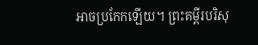អាចប្រកែកឡើយ។ ព្រះគម្ពីរបរិសុ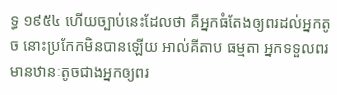ទ្ធ ១៩៥៤ ហើយច្បាប់នេះដែលថា គឺអ្នកធំតែងឲ្យពរដល់អ្នកតូច នោះប្រកែកមិនបានឡើយ អាល់គីតាប ធម្មតា អ្នកទទួលពរមានឋានៈតូចជាងអ្នកឲ្យពរ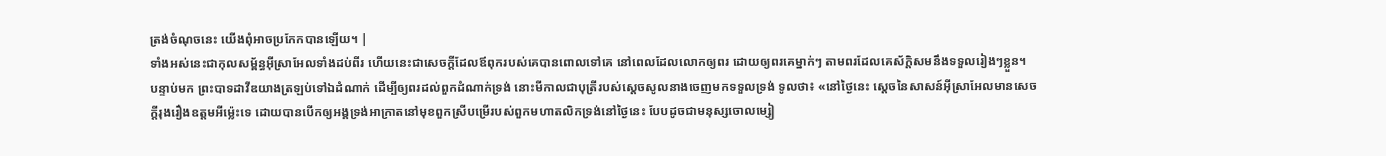ត្រង់ចំណុចនេះ យើងពុំអាចប្រកែកបានឡើយ។ |
ទាំងអស់នេះជាកុលសម្ព័ន្ធអ៊ីស្រាអែលទាំងដប់ពីរ ហើយនេះជាសេចក្ដីដែលឪពុករបស់គេបានពោលទៅគេ នៅពេលដែលលោកឲ្យពរ ដោយឲ្យពរគេម្នាក់ៗ តាមពរដែលគេស័ក្ដិសមនឹងទទួលរៀងៗខ្លួន។
បន្ទាប់មក ព្រះបាទដាវីឌយាងត្រឡប់ទៅឯដំណាក់ ដើម្បីឲ្យពរដល់ពួកដំណាក់ទ្រង់ នោះមីកាលជាបុត្រីរបស់ស្ដេចសូលនាងចេញមកទទួលទ្រង់ ទូលថា៖ «នៅថ្ងៃនេះ ស្តេចនៃសាសន៍អ៊ីស្រាអែលមានសេចក្ដីរុងរឿងឧត្តមអីម៉្លេះទេ ដោយបានបើកឲ្យអង្គទ្រង់អាក្រាតនៅមុខពួកស្រីបម្រើរបស់ពួកមហាតលិកទ្រង់នៅថ្ងៃនេះ បែបដូចជាមនុស្សចោលម្សៀ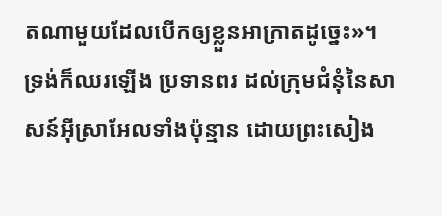តណាមួយដែលបើកឲ្យខ្លួនអាក្រាតដូច្នេះ»។
ទ្រង់ក៏ឈរឡើង ប្រទានពរ ដល់ក្រុមជំនុំនៃសាសន៍អ៊ីស្រាអែលទាំងប៉ុន្មាន ដោយព្រះសៀង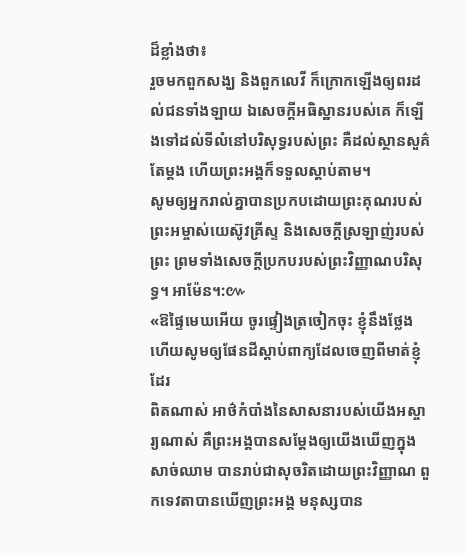ដ៏ខ្លាំងថា៖
រួចមកពួកសង្ឃ និងពួកលេវី ក៏ក្រោកឡើងឲ្យពរដល់ជនទាំងឡាយ ឯសេចក្ដីអធិស្ឋានរបស់គេ ក៏ឡើងទៅដល់ទីលំនៅបរិសុទ្ធរបស់ព្រះ គឺដល់ស្ថានសួគ៌តែម្តង ហើយព្រះអង្គក៏ទទួលស្តាប់តាម។
សូមឲ្យអ្នករាល់គ្នាបានប្រកបដោយព្រះគុណរបស់ព្រះអម្ចាស់យេស៊ូវគ្រីស្ទ និងសេចក្តីស្រឡាញ់របស់ព្រះ ព្រមទាំងសេចក្តីប្រកបរបស់ព្រះវិញ្ញាណបរិសុទ្ធ។ អាម៉ែន។:៚
«ឱផ្ទៃមេឃអើយ ចូរផ្ទៀងត្រចៀកចុះ ខ្ញុំនឹងថ្លែង ហើយសូមឲ្យផែនដីស្តាប់ពាក្យដែលចេញពីមាត់ខ្ញុំដែរ
ពិតណាស់ អាថ៌កំបាំងនៃសាសនារបស់យើងអស្ចារ្យណាស់ គឺព្រះអង្គបានសម្ដែងឲ្យយើងឃើញក្នុងសាច់ឈាម បានរាប់ជាសុចរិតដោយព្រះវិញ្ញាណ ពួកទេវតាបានឃើញព្រះអង្គ មនុស្សបាន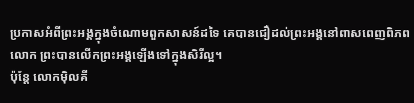ប្រកាសអំពីព្រះអង្គក្នុងចំណោមពួកសាសន៍ដទៃ គេបានជឿដល់ព្រះអង្គនៅពាសពេញពិភពលោក ព្រះបានលើកព្រះអង្គឡើងទៅក្នុងសិរីល្អ។
ប៉ុន្ដែ លោកម៉ិលគី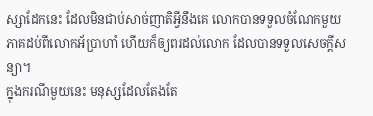ស្សាដែកនេះ ដែលមិនជាប់សាច់ញាតិអ្វីនឹងគេ លោកបានទទួលចំណែកមួយភាគដប់ពីលោកអ័ប្រាហាំ ហើយក៏ឲ្យពរដល់លោក ដែលបានទទួលសេចក្តីសន្យា។
ក្នុងករណីមួយនេះ មនុស្សដែលតែងតែ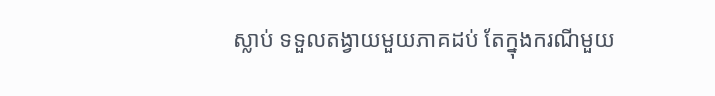ស្លាប់ ទទួលតង្វាយមួយភាគដប់ តែក្នុងករណីមួយ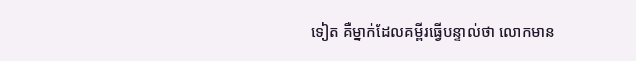ទៀត គឺម្នាក់ដែលគម្ពីរធ្វើបន្ទាល់ថា លោកមាន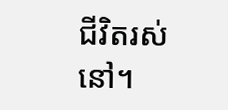ជីវិតរស់នៅ។